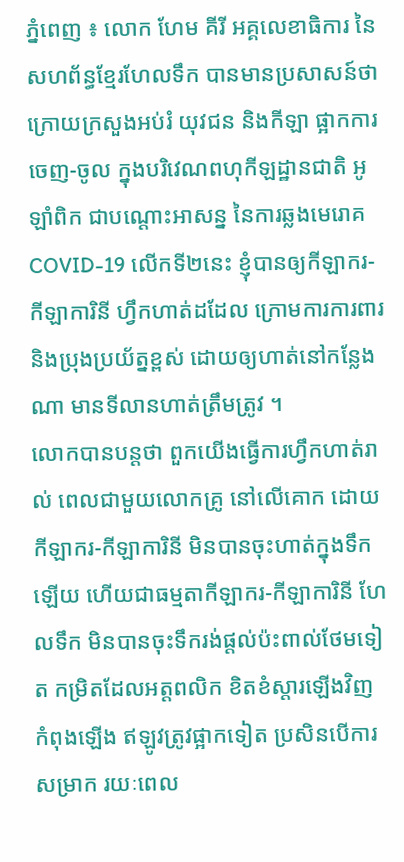ភ្នំពេញ ៖ លោក ហែម គីរី អគ្គលេខាធិការ នៃសហព័ន្ធខ្មែរហែលទឹក បានមានប្រសាសន៍ថា ក្រោយក្រសួងអប់រំ យុវជន និងកីឡា ផ្អាកការចេញ-ចូល ក្នុងបរិវេណពហុកីឡដ្ឋានជាតិ អូឡាំពិក ជាបណ្តោះអាសន្ន នៃការឆ្លងមេរោគ COVID-19 លើកទី២នេះ ខ្ញុំបានឲ្យកីឡាករ-កីឡាការិនី ហ្វឹកហាត់ដដែល ក្រោមការការពារ និងប្រុងប្រយ័ត្នខ្ពស់ ដោយឲ្យហាត់នៅកន្លែងណា មានទីលានហាត់ត្រឹមត្រូវ ។
លោកបានបន្តថា ពួកយើងធ្វើការហ្វឹកហាត់រាល់ ពេលជាមួយលោកគ្រូ នៅលើគោក ដោយកីឡាករ-កីឡាការិនី មិនបានចុះហាត់ក្នុងទឹកឡើយ ហើយជាធម្មតាកីឡាករ-កីឡាការិនី ហែលទឹក មិនបានចុះទឹករង់ផ្តល់ប៉ះពាល់ថែមទៀត កមិ្រតដែលអត្តពលិក ខិតខំស្តារឡើងវិញ កំពុងឡើង ឥឡូវត្រូវផ្អាកទៀត ប្រសិនបើការសម្រាក រយៈពេល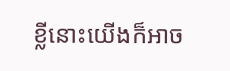ខ្លីនោះយើងក៏អាច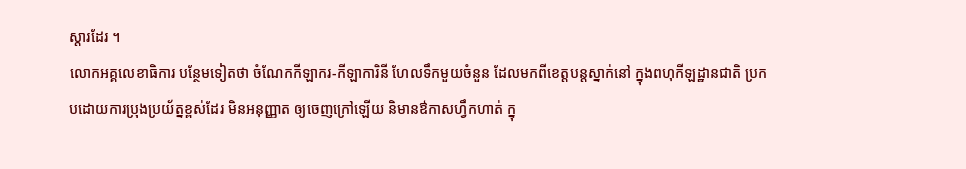ស្តារដែរ ។
លោកអគ្គលេខាធិការ បន្ថែមទៀតថា ចំណែកកីឡាករ-កីឡាការិនី ហែលទឹកមួយចំនួន ដែលមកពីខេត្តបន្តស្នាក់នៅ ក្នុងពហុកីឡដ្ឋានជាតិ ប្រកបដោយការប្រុងប្រយ័ត្នខ្ពស់ដែរ មិនអនុញ្ញាត ឲ្យចេញក្រៅឡើយ និមានឳកាសហ្វឹកហាត់ ក្នុ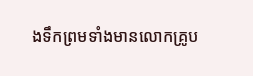ងទឹកព្រមទាំងមានលោកគ្រូប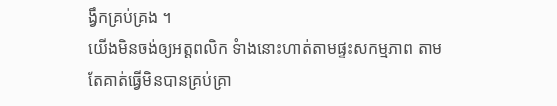ង្វឹកគ្រប់គ្រង ។
យើងមិនចង់ឲ្យអត្តពលិក ទំាងនោះហាត់តាមផ្ទះសកម្មភាព តាមតែគាត់ធ្វើមិនបានគ្រប់គ្រា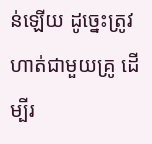ន់ឡើយ ដូច្នេះត្រូវហាត់ជាមួយគ្រូ ដើម្បីរ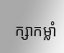ក្សាកម្លាំ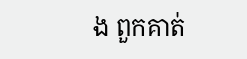ង ពួកគាត់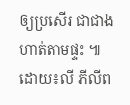ឲ្យប្រសើរ ជាជាងហាត់តាមផ្ទះ ៕ ដោយ៖លី ភីលីព